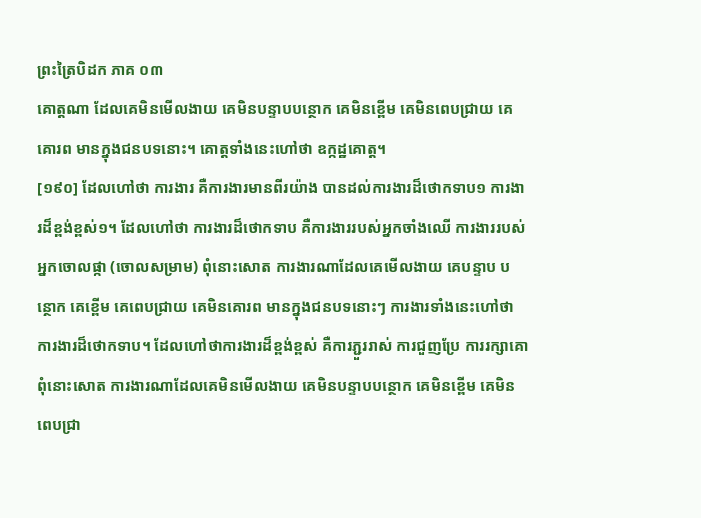ព្រះត្រៃបិដក ភាគ ០៣
គោត្ដណា ដែលគេមិនមើលងាយ គេមិនបន្ទាបបន្ថោក គេមិនខ្ពើម គេមិនពេបជ្រាយ គេគោរព មានក្នុងជនបទនោះ។ គោត្ដទាំងនេះហៅថា ឧក្កដ្ឋគោត្ដ។
[១៩០] ដែលហៅថា ការងារ គឺការងារមានពីរយ៉ាង បានដល់ការងារដ៏ថោកទាប១ ការងារដ៏ខ្ពង់ខ្ពស់១។ ដែលហៅថា ការងារដ៏ថោកទាប គឺការងាររបស់អ្នកចាំងឈើ ការងាររបស់អ្នកចោលផ្កា (ចោលសម្រាម) ពុំនោះសោត ការងារណាដែលគេមើលងាយ គេបន្ទាប បន្ថោក គេខ្ពើម គេពេបជ្រាយ គេមិនគោរព មានក្នុងជនបទនោះៗ ការងារទាំងនេះហៅថា ការងារដ៏ថោកទាប។ ដែលហៅថាការងារដ៏ខ្ពង់ខ្ពស់ គឺការភ្ជួររាស់ ការជួញប្រែ ការរក្សាគោ ពុំនោះសោត ការងារណាដែលគេមិនមើលងាយ គេមិនបន្ទាបបន្ថោក គេមិនខ្ពើម គេមិនពេបជ្រា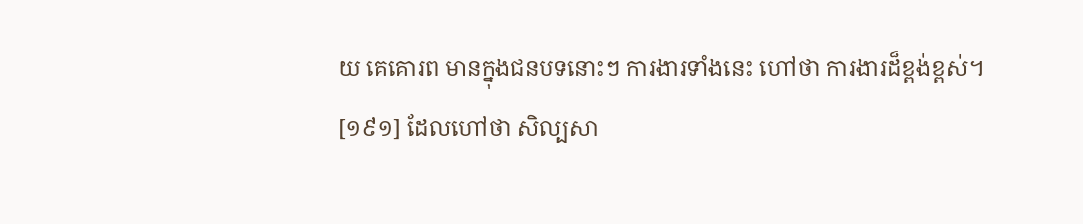យ គេគោរព មានក្នុងជនបទនោះៗ ការងារទាំងនេះ ហៅថា ការងារដ៏ខ្ពង់ខ្ពស់។
[១៩១] ដែលហៅថា សិល្បសា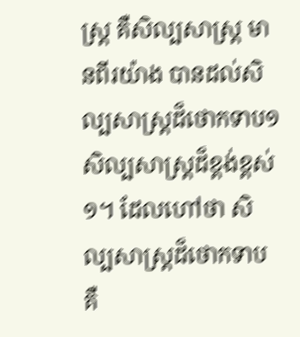ស្ដ្រ គឺសិល្បសាស្ដ្រ មានពីរយ៉ាង បានដល់សិល្បសាស្ដ្រដ៏ថោកទាប១ សិល្បសាស្ដ្រដ៏ខ្ពង់ខ្ពស់១។ ដែលហៅថា សិល្បសាស្ដ្រដ៏ថោកទាប គឺ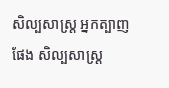សិល្បសាស្ដ្រ អ្នកត្បាញផែង សិល្បសាស្ដ្រ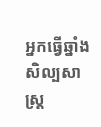អ្នកធ្វើឆ្នាំង សិល្បសាស្ដ្រ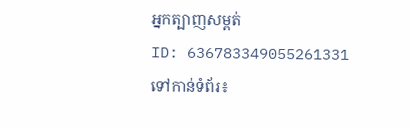អ្នកត្បាញសម្ពត់
ID: 636783349055261331
ទៅកាន់ទំព័រ៖